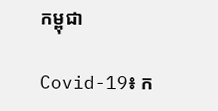កម្ពុជា

Covid-19៖ ក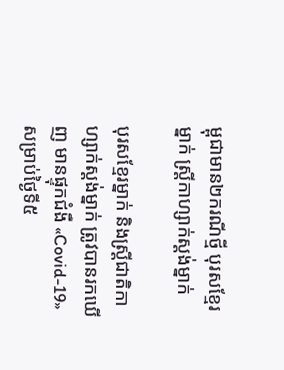ម្ពុជាមាន២ករណីថ្មី បុរសខ្មែរម្នាក់ ស្ត្រីកាហ្សាក់ស្ដង់ម្នាក់

បុរសខ្មែរម្នាក់ និងស្ត្រីជាតិកាហ្សាក់ស្ដង់ម្នាក់ ត្រូវបានរកឃើញ មានផ្ទុកជំងឺ «Covid-19» សម្រាប់ថ្ងៃទី៥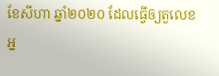ខែសីហា ឆ្នាំ២០២០ ដែលធ្វើឲ្យតួលេខអ្ន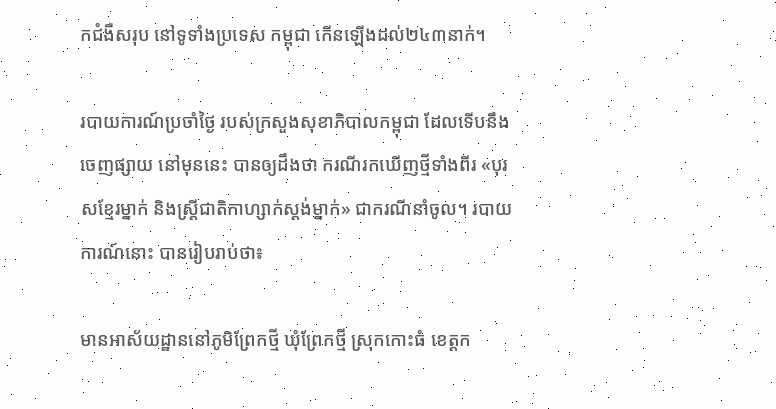កជំងឺសរុប នៅទូទាំងប្រទេស កម្ពុជា កើនឡើងដល់២៤៣នាក់។

របាយការណ៍ប្រចាំថ្ងៃ របស់ក្រសួងសុខាភិបាលកម្ពុជា ដែលទើបនឹងចេញផ្សាយ នៅមុននេះ បានឲ្យដឹងថា ករណីរកឃើញថ្មីទាំងពីរ «បុរសខ្មែរម្នាក់ និងស្ត្រីជាតិកាហ្សាក់ស្ដង់ម្នាក់» ជាករណីនាំចូល។ របាយការណ៍នោះ បានរៀបរាប់ថា៖

មានអាស័យដ្ឋាននៅភូមិព្រែកថ្មី ឃុំព្រែកថ្មី ស្រុកកោះធំ ខេត្តក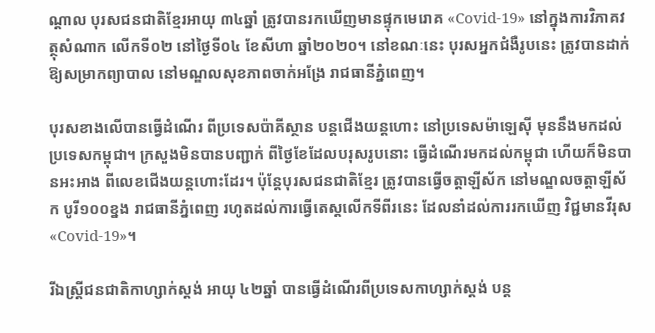ណ្ដាល បុរសជនជាតិខ្មែរអាយុ ៣៤ឆ្នាំ ត្រូវបានរកឃើញមានផ្ទុកមេរោគ «Covid-19» នៅក្នុងការវិភាគវត្ថុសំណាក លើកទី០២ នៅថ្ងៃទី០៤ ខែសីហា ឆ្នាំ២០២០។ នៅខណៈនេះ បុរសអ្នកជំងឺរូបនេះ ត្រូវបានដាក់ឱ្យសម្រាកព្យាបាល នៅមណ្ឌលសុខភាពចាក់អង្រែ រាជធានីភ្នំពេញ។

បុរសខាងលើបានធ្វើដំណើរ ពីប្រទេសប៉ាគីស្ថាន បន្តជើងយន្តហោះ នៅប្រទេសម៉ាឡេស៊ី មុននឹងមកដល់ប្រទេសកម្ពុជា។ ក្រសួងមិនបានបញ្ជាក់ ពីថ្ងៃខែដែលបរុសរូបនោះ ធ្វើដំណើរមកដល់កម្ពុជា ហើយក៏មិនបានអះអាង ពីលេខជើងយន្ដហោះដែរ។ ប៉ុន្តែបុរសជនជាតិខ្មែរ ត្រូវបានធ្វើចត្តាឡីស័ក នៅមណ្ឌលចត្តាឡីស័ក បូរី១០០ខ្នង រាជធានីភ្នំពេញ រហូតដល់ការធ្វើតេស្តលើកទីពីរនេះ ដែលនាំដល់ការរកឃើញ វិជ្ជមានវីរុស «Covid-19»។

រីឯស្ត្រីជនជាតិកាហ្សាក់ស្តង់ អាយុ ៤២ឆ្នាំ បានធ្វើដំណើរពីប្រទេសកាហ្សាក់ស្តង់ បន្ត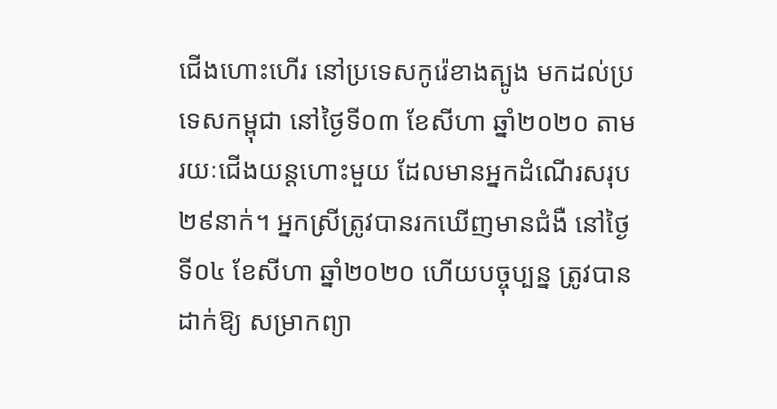ជើងហោះហើរ នៅប្រទេសកូរ៉េខាងត្បូង មកដល់ប្រទេសកម្ពុជា នៅថ្ងៃទី០៣ ខែសីហា ឆ្នាំ២០២០ តាមរយៈជើងយន្ដហោះមួយ ដែលមានអ្នកដំណើរសរុប ២៩នាក់។ អ្នកស្រីត្រូវបានរកឃើញមានជំងឺ នៅថ្ងៃទី០៤ ខែសីហា ឆ្នាំ២០២០ ហើយបច្ចុប្បន្ន ត្រូវបានដាក់ឱ្យ សម្រាកព្យា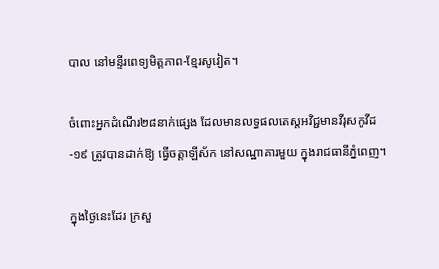បាល នៅមន្ទីរពេទ្យមិត្តភាព-ខ្មែរសូវៀត។

ចំពោះអ្នកដំណើរ២៨នាក់ផ្សេង ដែលមានលទ្ធផលតេស្តអវិជ្ជមានវីរុសកូវីដ-១៩ ត្រូវបានដាក់ឱ្យ ធ្វើចត្តាឡីស័ក នៅសណ្ឋាគារមួយ ក្នុងរាជធានីភ្នំពេញ។

ក្នុងថ្ងៃនេះដែរ ក្រសួ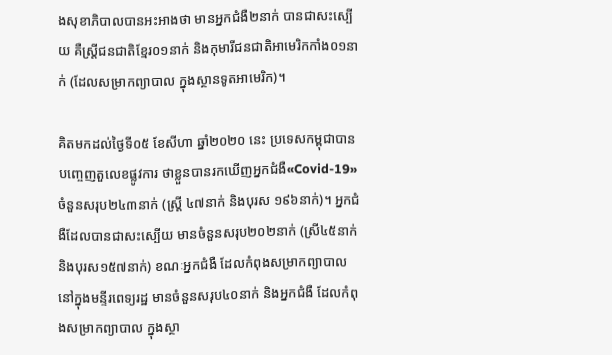ងសុខាភិបាលបានអះអាងថា មានអ្នកជំងឺ២នាក់ បានជាសះស្បើយ គឺស្ត្រីជនជាតិខ្មែរ០១នាក់ និងកុមារីជនជាតិអាមេរិកកាំង០១នាក់ (ដែលសម្រាកព្យាបាល ក្នុងស្ថានទូតអាមេរិក)។

គិតមកដល់ថ្ងៃទី០៥ ខែសីហា ឆ្នាំ២០២០ នេះ ប្រទេសកម្ពុជាបានបញ្ចេញតួលេខផ្លូវការ ថាខ្លួនបានរកឃើញអ្នកជំងឺ«Covid-19» ចំនួនសរុប២៤៣នាក់ (ស្ត្រី ៤៧នាក់ និងបុរស ១៩៦នាក់)។ អ្នកជំងឺដែលបានជាសះស្បើយ មានចំនួនសរុប២០២នាក់ (ស្រី៤៥នាក់ និងបុរស១៥៧នាក់) ខណៈអ្នកជំងឺ ដែលកំពុងសម្រាកព្យាបាល នៅក្នុងមន្ទីរពេទ្យរដ្ឋ មានចំនួនសរុប៤០នាក់ និងអ្នកជំងឺ ដែលកំពុងសម្រាកព្យាបាល ក្នុងស្ថា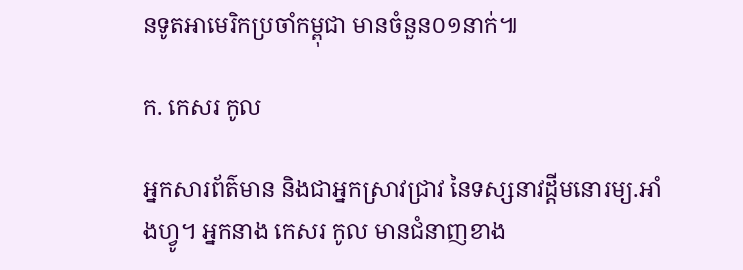នទូតអាមេរិកប្រចាំកម្ពុជា មានចំនួន០១នាក់៕

ក. កេសរ កូល

អ្នកសារព័ត៌មាន និងជាអ្នកស្រាវជ្រាវ នៃទស្សនាវដ្ដីមនោរម្យ.អាំងហ្វូ។ អ្នកនាង កេសរ កូល មានជំនាញខាង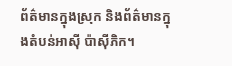ព័ត៌មានក្នុងស្រុក និងព័ត៌មានក្នុងតំបន់អាស៊ី ប៉ាស៊ីភិក។